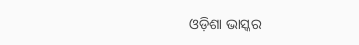ଓଡ଼ିଶା ଭାସ୍କର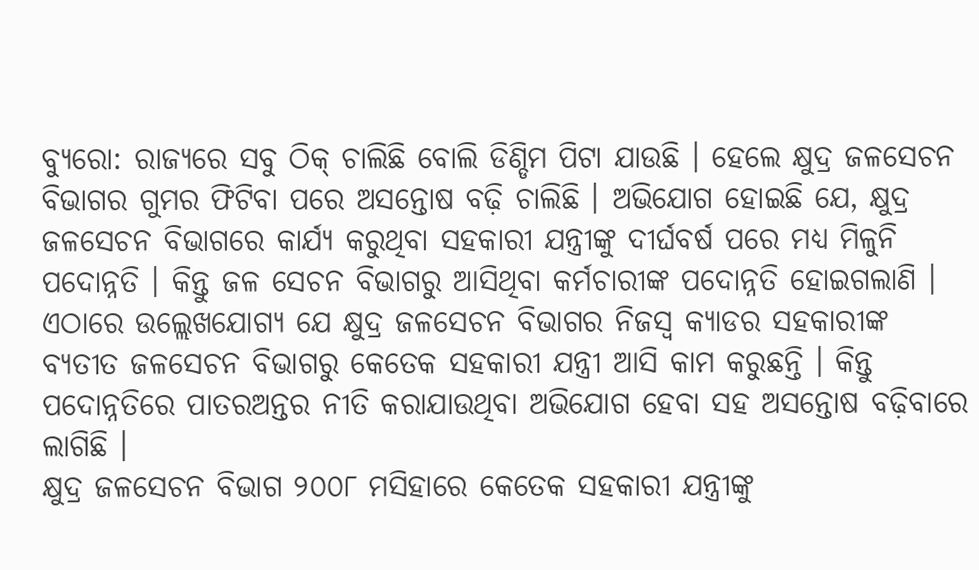ବ୍ୟୁରୋ: ରାଜ୍ୟରେ ସବୁ ଠିକ୍ ଚାଲିଛି ବୋଲି ଡିଣ୍ଡିମ ପିଟା ଯାଉଛି । ହେଲେ କ୍ଷୁଦ୍ର ଜଳସେଚନ ବିଭାଗର ଗୁମର ଫିଟିବା ପରେ ଅସନ୍ତୋଷ ବଢ଼ି ଚାଲିଛି । ଅଭିଯୋଗ ହୋଇଛି ଯେ, କ୍ଷୁଦ୍ର ଜଳସେଚନ ବିଭାଗରେ କାର୍ଯ୍ୟ କରୁଥିବା ସହକାରୀ ଯନ୍ତ୍ରୀଙ୍କୁ ଦୀର୍ଘବର୍ଷ ପରେ ମଧ୍ୟ ମିଳୁନି ପଦୋନ୍ନତି । କିନ୍ତୁ ଜଳ ସେଚନ ବିଭାଗରୁ ଆସିଥିବା କର୍ମଚାରୀଙ୍କ ପଦୋନ୍ନତି ହୋଇଗଲାଣି । ଏଠାରେ ଉଲ୍ଲେଖଯୋଗ୍ୟ ଯେ କ୍ଷୁଦ୍ର ଜଳସେଚନ ବିଭାଗର ନିଜସ୍ୱ କ୍ୟାଡର ସହକାରୀଙ୍କ ବ୍ୟତୀତ ଜଳସେଚନ ବିଭାଗରୁ କେତେକ ସହକାରୀ ଯନ୍ତ୍ରୀ ଆସି କାମ କରୁଛନ୍ତି । କିନ୍ତୁ ପଦୋନ୍ନତିରେ ପାତରଅନ୍ତର ନୀତି କରାଯାଉଥିବା ଅଭିଯୋଗ ହେବା ସହ ଅସନ୍ତୋଷ ବଢ଼ିବାରେ ଲାଗିଛି ।
କ୍ଷୁଦ୍ର ଜଳସେଚନ ବିଭାଗ ୨୦୦୮ ମସିହାରେ କେତେକ ସହକାରୀ ଯନ୍ତ୍ରୀଙ୍କୁ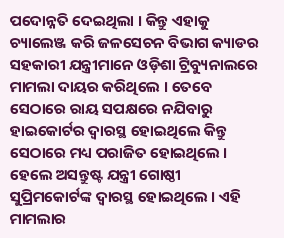ପଦୋନ୍ନତି ଦେଇଥିଲା । କିନ୍ତୁ ଏହାକୁ ଚ୍ୟାଲେଞ୍ଜ କରି ଜଳସେଚନ ବିଭାଗ କ୍ୟାଡର ସହକାରୀ ଯନ୍ତ୍ରୀମାନେ ଓଡ଼ିଶା ଟ୍ରିବ୍ୟୁନାଲରେ ମାମଲା ଦାୟର କରିଥିଲେ । ତେବେ ସେଠାରେ ରାୟ ସପକ୍ଷରେ ନଯିବାରୁ ହାଇକୋର୍ଟର ଦ୍ୱାରସ୍ଥ ହୋଇଥିଲେ କିନ୍ତୁ ସେଠାରେ ମଧ୍ୟ ପରାଜିତ ହୋଇଥିଲେ । ହେଲେ ଅସନ୍ତୁଷ୍ଟ ଯନ୍ତ୍ରୀ ଗୋଷ୍ଠୀ ସୁପ୍ରିମକୋର୍ଟଙ୍କ ଦ୍ୱାରସ୍ଥ ହୋଇଥିଲେ । ଏହି ମାମଲାର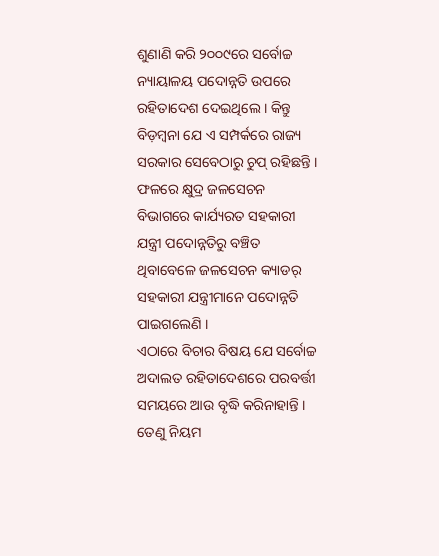ଶୁଣାଣି କରି ୨୦୦୯ରେ ସର୍ବୋଚ୍ଚ ନ୍ୟାୟାଳୟ ପଦୋନ୍ନତି ଉପରେ ରହିତାଦେଶ ଦେଇଥିଲେ । କିନ୍ତୁ ବିଡ଼ମ୍ବନା ଯେ ଏ ସମ୍ପର୍କରେ ରାଜ୍ୟ ସରକାର ସେବେଠାରୁ ଚୁପ୍ ରହିଛନ୍ତି । ଫଳରେ କ୍ଷୁଦ୍ର ଜଳସେଚନ ବିଭାଗରେ କାର୍ଯ୍ୟରତ ସହକାରୀ ଯନ୍ତ୍ରୀ ପଦୋନ୍ନତିରୁ ବଞ୍ଚିତ ଥିବାବେଳେ ଜଳସେଚନ କ୍ୟାଡର୍ ସହକାରୀ ଯନ୍ତ୍ରୀମାନେ ପଦୋନ୍ନତି ପାଇଗଲେଣି ।
ଏଠାରେ ବିଚାର ବିଷୟ ଯେ ସର୍ବୋଚ୍ଚ ଅଦାଲତ ରହିତାଦେଶରେ ପରବର୍ତ୍ତୀ ସମୟରେ ଆଉ ବୃଦ୍ଧି କରିନାହାନ୍ତି । ତେଣୁ ନିୟମ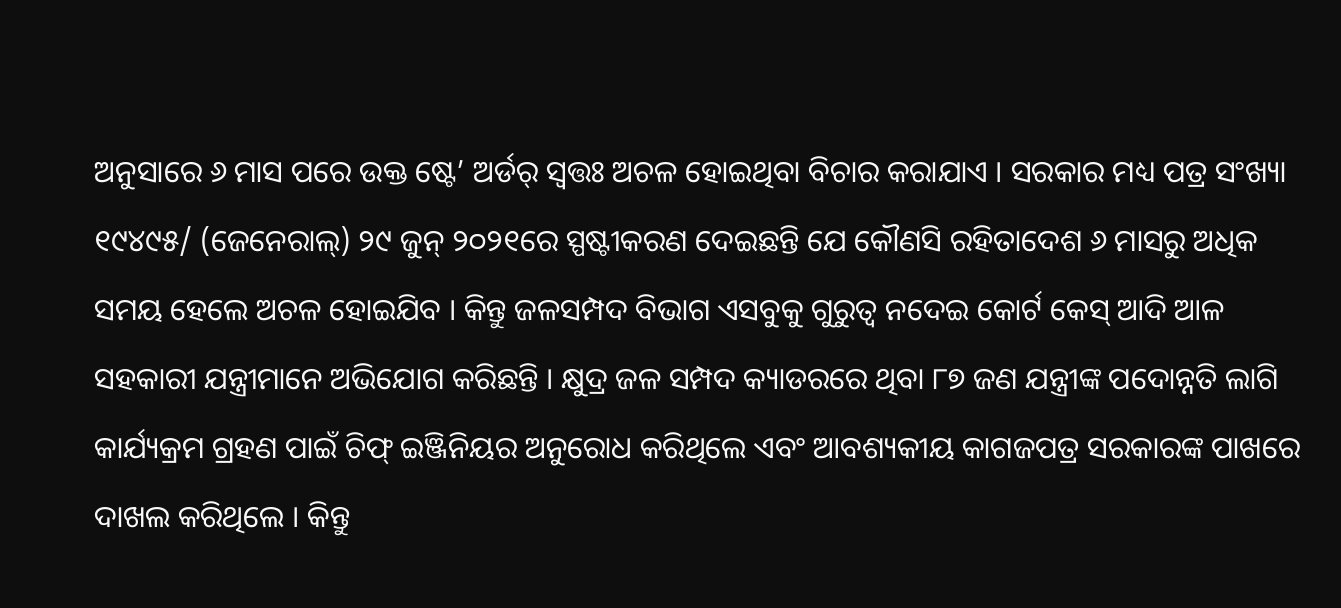ଅନୁସାରେ ୬ ମାସ ପରେ ଉକ୍ତ ଷ୍ଟେ’ ଅର୍ଡର୍ ସ୍ୱତ୍ତଃ ଅଚଳ ହୋଇଥିବା ବିଚାର କରାଯାଏ । ସରକାର ମଧ୍ୟ ପତ୍ର ସଂଖ୍ୟା ୧୯୪୯୫/ (ଜେନେରାଲ୍) ୨୯ ଜୁନ୍ ୨୦୨୧ରେ ସ୍ପଷ୍ଟୀକରଣ ଦେଇଛନ୍ତି ଯେ କୌଣସି ରହିତାଦେଶ ୬ ମାସରୁ ଅଧିକ ସମୟ ହେଲେ ଅଚଳ ହୋଇଯିବ । କିନ୍ତୁ ଜଳସମ୍ପଦ ବିଭାଗ ଏସବୁକୁ ଗୁରୁତ୍ୱ ନଦେଇ କୋର୍ଟ କେସ୍ ଆଦି ଆଳ ସହକାରୀ ଯନ୍ତ୍ରୀମାନେ ଅଭିଯୋଗ କରିଛନ୍ତି । କ୍ଷୁଦ୍ର ଜଳ ସମ୍ପଦ କ୍ୟାଡରରେ ଥିବା ୮୭ ଜଣ ଯନ୍ତ୍ରୀଙ୍କ ପଦୋନ୍ନତି ଲାଗି କାର୍ଯ୍ୟକ୍ରମ ଗ୍ରହଣ ପାଇଁ ଚିଫ୍ ଇଞ୍ଜିନିୟର ଅନୁରୋଧ କରିଥିଲେ ଏବଂ ଆବଶ୍ୟକୀୟ କାଗଜପତ୍ର ସରକାରଙ୍କ ପାଖରେ ଦାଖଲ କରିଥିଲେ । କିନ୍ତୁ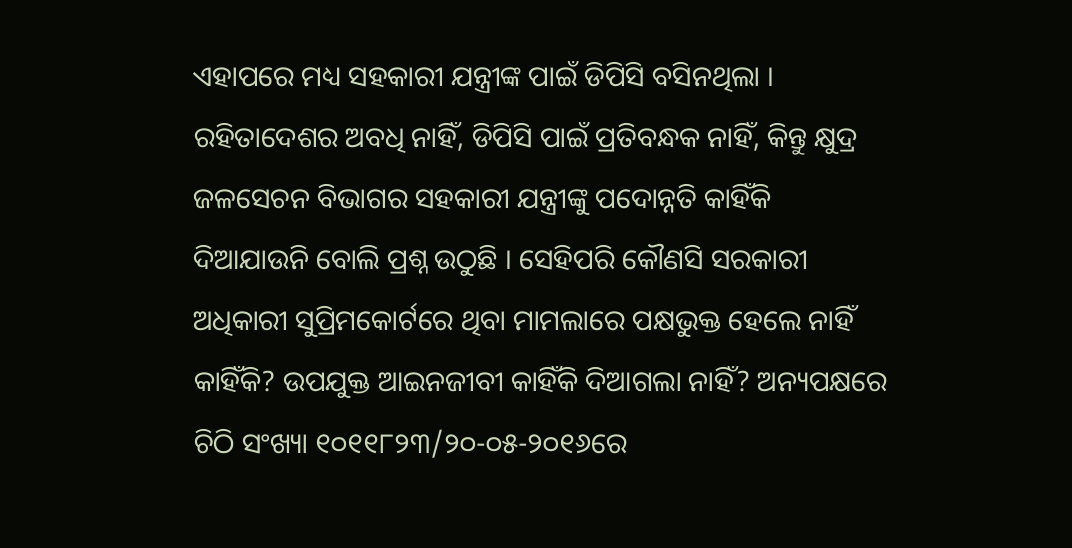ଏହାପରେ ମଧ୍ୟ ସହକାରୀ ଯନ୍ତ୍ରୀଙ୍କ ପାଇଁ ଡିପିସି ବସିନଥିଲା ।
ରହିତାଦେଶର ଅବଧି ନାହିଁ, ଡିପିସି ପାଇଁ ପ୍ରତିବନ୍ଧକ ନାହିଁ, କିନ୍ତୁ କ୍ଷୁଦ୍ର ଜଳସେଚନ ବିଭାଗର ସହକାରୀ ଯନ୍ତ୍ରୀଙ୍କୁ ପଦୋନ୍ନତି କାହିଁକି ଦିଆଯାଉନି ବୋଲି ପ୍ରଶ୍ନ ଉଠୁଛି । ସେହିପରି କୌଣସି ସରକାରୀ ଅଧିକାରୀ ସୁପ୍ରିମକୋର୍ଟରେ ଥିବା ମାମଲାରେ ପକ୍ଷଭୁକ୍ତ ହେଲେ ନାହିଁ କାହିଁକି? ଉପଯୁକ୍ତ ଆଇନଜୀବୀ କାହିଁକି ଦିଆଗଲା ନାହିଁ? ଅନ୍ୟପକ୍ଷରେ ଚିଠି ସଂଖ୍ୟା ୧୦୧୧୮୨୩/୨୦-୦୫-୨୦୧୬ରେ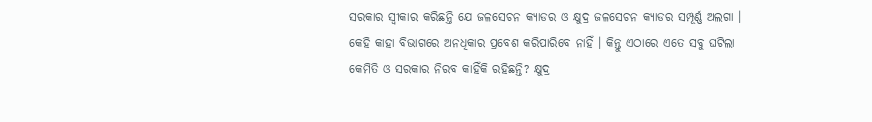ସରକାର ସ୍ୱୀକାର କରିଛନ୍ତି ଯେ ଜଳସେଚନ କ୍ୟାଡର ଓ କ୍ଷୁଦ୍ର ଜଳସେଚନ କ୍ୟାଡର ସମ୍ପୂର୍ଣ୍ଣ ଅଲଗା । କେହି କାହା ବିଭାଗରେ ଅନଧିକାର ପ୍ରବେଶ କରିପାରିବେ ନାହିଁ । କିନ୍ତୁ ଏଠାରେ ଏତେ ସବୁ ଘଟିଲା କେମିତି ଓ ସରକାର ନିରବ କାହିଁକି ରହିଛନ୍ତି? କ୍ଷୁଦ୍ର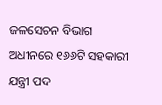ଜଳସେଚନ ବିଭାଗ ଅଧୀନରେ ୧୬୬ଟି ସହକାରୀ ଯନ୍ତ୍ରୀ ପଦ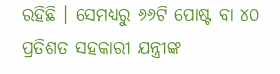ରହିଛି । ସେମଧ୍ୟରୁ ୬୬ଟି ପୋଷ୍ଟ ବା ୪୦ ପ୍ରତିଶତ ସହକାରୀ ଯନ୍ତ୍ରୀଙ୍କ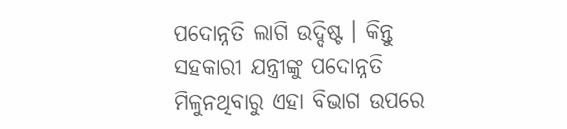ପଦୋନ୍ନତି ଲାଗି ଉଦ୍ଦିଷ୍ଟ । କିନ୍ତୁ ସହକାରୀ ଯନ୍ତ୍ରୀଙ୍କୁ ପଦୋନ୍ନତି ମିଳୁନଥିବାରୁ ଏହା ବିଭାଗ ଉପରେ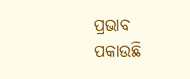ପ୍ରଭାବ ପକାଉଛି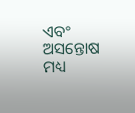ଏବଂ ଅସନ୍ତୋଷ ମଧ୍ୟ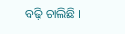ବଢ଼ି ଚାଲିଛି ।